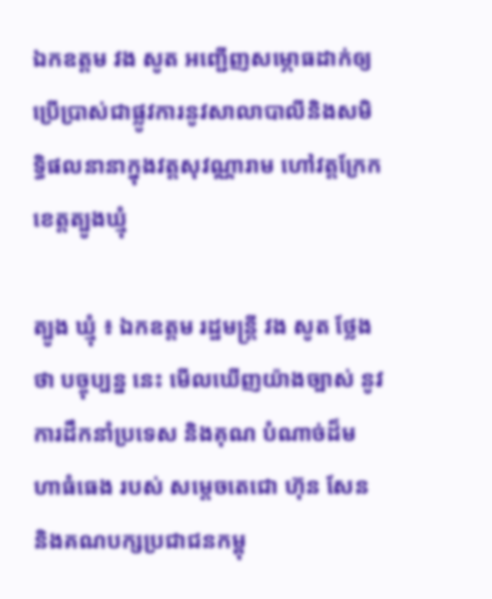ឯកឧត្តម វង សូត អញ្ជេីញសម្ភោធដាក់ឲ្យប្រេីប្រាស់ជាផ្លូវការនូវសាលាបាលីនិងសមិទ្ធិផលនានាក្នុងវត្តសុវណ្ណារាម ហៅវត្តក្រែក ខេត្តត្បូងឃ្មុំ

ត្បូង ឃ្មុំ ៖ ឯកឧត្ដម រដ្ឋមន្ត្រី វង សូត ថ្លែងថា បច្ចុប្បន្ន នេះ មេីលឃេីញយ៉ាងច្បាស់ នូវការដឹកនាំប្រទេស និងគុណ បំណាច់ដ៏មហាធំធេង របស់ សម្តេចតេជោ ហ៊ុន សែន និងគណបក្សប្រជាជនកម្ពុ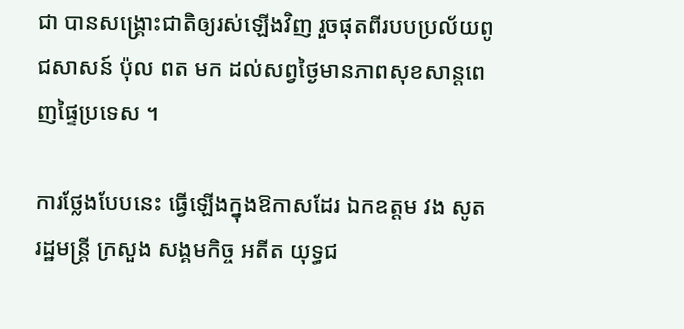ជា បានសង្គ្រោះជាតិឲ្យរស់ឡើងវិញ រួចផុតពីរបបប្រល័យពូជសាសន៍ ប៉ុល ពត មក ដល់សព្វថ្ងៃមានភាពសុខសាន្តពេញផ្ទៃប្រទេស ។

ការថ្លែងបែបនេះ ធ្វើឡើងក្នុងឱកាសដែរ ឯកឧត្ដម វង សូត រដ្ឋមន្ត្រី ក្រសួង សង្គមកិច្ច អតីត យុទ្ធជ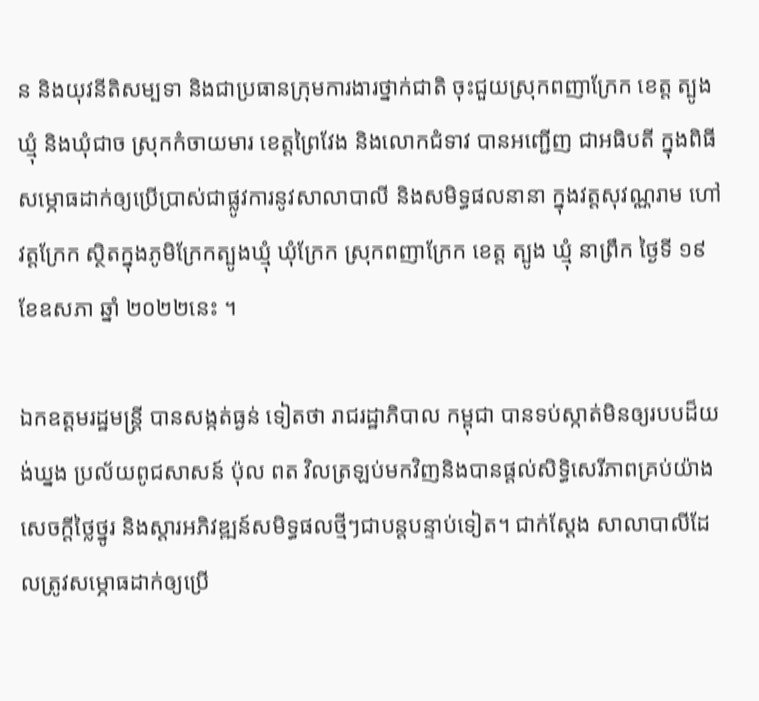ន និងយុវនីតិសម្បទា និងជាប្រធានក្រុមការងារថ្នាក់ជាតិ ចុះជួយស្រុកពញាក្រែក ខេត្ត ត្បូង ឃ្មុំ និងឃុំជាច ស្រុកកំចាយមារ ខេត្តព្រៃវែង និងលោកជំទាវ បានអញ្ជេីញ ជាអធិបតី ក្នុងពិធីសម្ភោធដាក់ឲ្យប្រេីប្រាស់ជាផ្លូវការនូវសាលាបាលី និងសមិទ្ធផលនានា ក្នុងវត្តសុវណ្ណរាម ហៅវត្តក្រែក ស្ថិតក្នុងភូមិក្រែកត្បូងឃ្មុំ ឃុំក្រែក ស្រុកពញាក្រែក ខេត្ត ត្បូង ឃ្មុំ នាព្រឹក ថ្ងៃទី ១៩ ខែឧសភា ឆ្នាំ ២០២២នេះ ។

ឯកឧត្ដមរដ្ឋមន្ត្រី បានសង្កត់ធ្ងន់ ទៀតថា រាជរដ្ឋាភិបាល កម្ពុជា បានទប់ស្កាត់មិនឲ្យរបបដ៏យង់ឃ្នង ប្រល័យពូជសាសន៍ ប៉ុល ពត វិលត្រឡប់មកវិញនិងបានផ្តល់សិទ្ធិសេរីភាពគ្រប់យ៉ាង សេចក្ដីថ្លៃថ្នូរ និងស្តារអភិវឌ្ឍន៍សមិទ្ធផលថ្មីៗជាបន្តបន្ទាប់ទៀត។ ជាក់ស្ដែង សាលាបាលីដែលត្រូវសម្ភោធដាក់ឲ្យប្រេី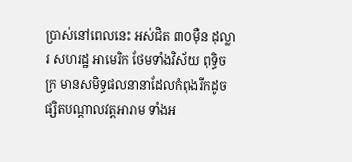ប្រាស់នៅពេលនេះ អស់ជិត ៣០ម៉ឺន ដុល្លារ សហរដ្ឋ អាមេរិក ថែមទាំងវិស័យ ពុទ្ធិចក្រ មានសមិទ្ធផលនានាដែលកំពុងរីកដូចផ្សិតបណ្តាលវត្តអារាម ទាំងអ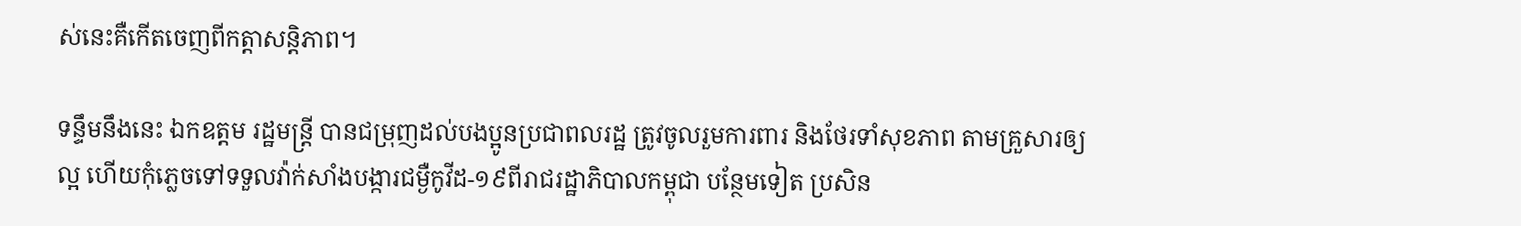ស់នេះគឺកេីតចេញពីកត្តាសន្តិភាព។

ទន្ទឹមនឹងនេះ ឯកឧត្ដម រដ្ឋមន្ត្រី បានជម្រុញដល់បងប្អូនប្រជាពលរដ្ឋ ត្រូវចូលរួមការពារ និងថែរទាំសុខភាព តាមគ្រួសារឲ្យល្អ ហេីយកុំភ្លេចទៅទទួលវ៉ាក់សាំងបង្ការជម្ងឺកូវីដ-១៩ពីរាជរដ្ឋាភិបាលកម្ពុជា បន្ថែមទៀត ប្រសិន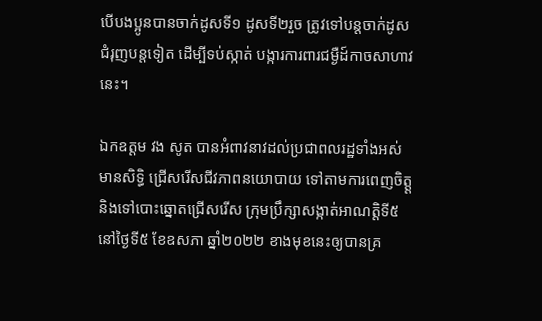បេីបងប្អូនបានចាក់ដូសទី១ ដូសទី២រួច ត្រូវទៅបន្តចាក់ដូសជំរុញបន្តទៀត ដេីម្បីទប់ស្កាត់ បង្ការការពារជម្ងឺដ៍កាចសាហាវនេះ។

ឯកឧត្ដម វង សូត បានអំពាវនាវដល់ប្រជាពលរដ្ឋទាំងអស់ មានសិទ្ធិ ជ្រើសរើសជីវភាពនយោបាយ ទៅតាមការពេញចិត្ត្ត និងទៅបោះឆ្នោតជ្រើសរើស ក្រុមប្រឹក្សាសង្កាត់អាណត្តិទី៥ នៅថ្ងៃទី៥ ខែឧសភា ឆ្នាំ២០២២ ខាងមុខនេះឲ្យបានគ្រ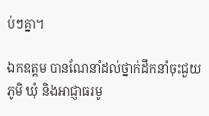ប់ៗគ្នា។

ឯកឧត្តម បានណែនាំដល់ថ្នាក់ដឹកនាំចុះជួយភូមិ ឃុំ និងអាជ្ញាធរមូ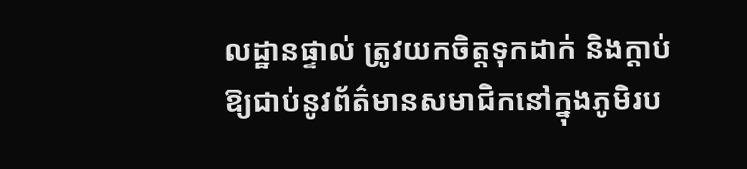លដ្ឋានផ្ទាល់ ត្រូវយកចិត្តទុកដាក់ និងក្តាប់ឱ្យជាប់នូវព័ត៌មានសមាជិកនៅក្នុងភូមិរប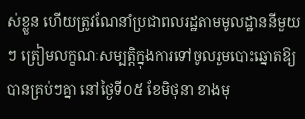ស់ខ្លួន ហើយត្រូវណែនាំប្រជាពលរដ្ឋតាមមូលដ្ឋាននីមួយៗ ត្រៀមលក្ខណៈសម្បត្តិក្នុងការទៅចូលរួមបោះឆ្នោតឱ្យបានគ្រប់ៗគ្នា នៅថ្ងៃទី០៥ ខែមិថុនា ខាងមុ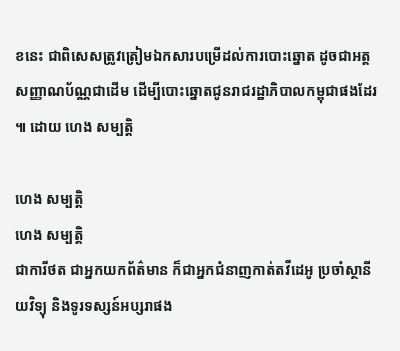ខនេះ ជាពិសេសត្រូវត្រៀមឯកសារបម្រើដល់ការបោះឆ្នោត ដូចជាអត្តសញ្ញាណប័ណ្ណជាដើម ដើម្បីបោះឆ្នោតជូនរាជរដ្ឋាភិបាលកម្ពុជាផងដែរ ៕ ដោយ ហេង សម្បត្តិ

ហេង សម្បត្តិ
ហេង សម្បត្តិ
ជាការីថត ជាអ្នកយកព័ត៌មាន ក៏ជាអ្នកជំនាញកាត់តវីដេអូ ប្រចាំស្ថានីយវិទ្យុ និងទូរទស្សន៍អប្សរាផង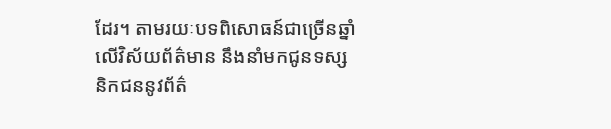ដែរ។ តាមរយៈបទពិសោធន៍ជាច្រើនឆ្នាំលើវិស័យព័ត៌មាន នឹងនាំមកជូនទស្សនិកជននូវព័ត៌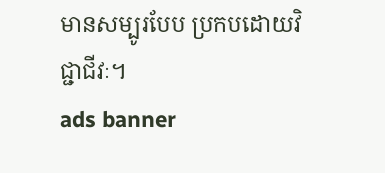មានសម្បូរបែប ប្រកបដោយវិជ្ជាជីវៈ។
ads banner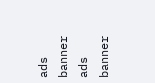ads banner
ads banner